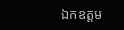ឯកឧត្តម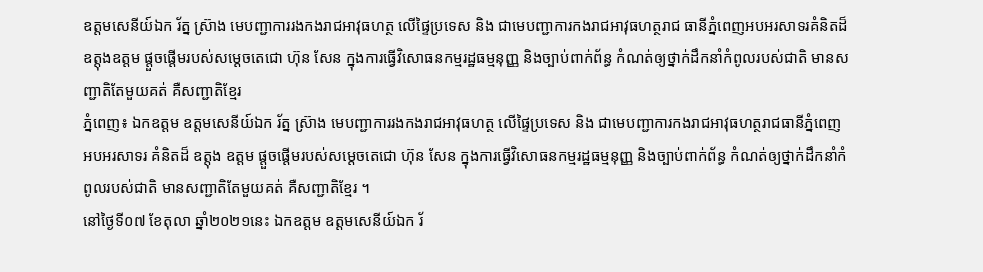ឧត្តមសេនីយ៍ឯក រ័ត្ន ស្រ៊ាង មេបញ្ជាការរងកងរាជអាវុធហត្ថ លើផ្ទៃប្រទេស និង ជាមេបញ្ជាការកងរាជអាវុធហត្ថរាជ ធានីភ្នំពេញអបអរសាទរគំនិតដ៏ឧត្តុងឧត្តម ផ្ដួចផ្ដើមរបស់សម្ដេចតេជោ ហ៊ុន សែន ក្នុងការធ្វើវិសោធនកម្មរដ្ឋធម្មនុញ្ញ និងច្បាប់ពាក់ព័ន្ធ កំណត់ឲ្យថ្នាក់ដឹកនាំកំពូលរបស់ជាតិ មានសញ្ជាតិតែមួយគត់ គឺសញ្ជាតិខ្មែរ
ភ្នំពេញ៖ ឯកឧត្តម ឧត្តមសេនីយ៍ឯក រ័ត្ន ស្រ៊ាង មេបញ្ជាការរងកងរាជអាវុធហត្ថ លើផ្ទៃប្រទេស និង ជាមេបញ្ជាការកងរាជអាវុធហត្ថរាជធានីភ្នំពេញ អបអរសាទរ គំនិតដ៏ ឧត្តុង ឧត្តម ផ្ដួចផ្ដើមរបស់សម្ដេចតេជោ ហ៊ុន សែន ក្នុងការធ្វើវិសោធនកម្មរដ្ឋធម្មនុញ្ញ និងច្បាប់ពាក់ព័ន្ធ កំណត់ឲ្យថ្នាក់ដឹកនាំកំពូលរបស់ជាតិ មានសញ្ជាតិតែមួយគត់ គឺសញ្ជាតិខ្មែរ ។
នៅថ្ងៃទី០៧ ខែតុលា ឆ្នាំ២០២១នេះ ឯកឧត្តម ឧត្តមសេនីយ៍ឯក រ័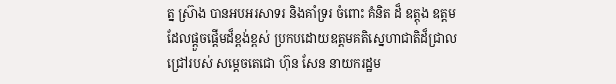ត្ន ស្រ៊ាង បានអបអរសាទរ និងគាំទ្ររ ចំពោះ គំនិត ដ៏ ឧត្តុង ឧត្តម ដែលផ្តួចផ្តើមដ៏ខ្ពង់ខ្ពស់ ប្រកបដោយឧត្តមគតិស្នេហាជាតិដ៏ជ្រាលជ្រៅរបស់ សម្តេចតេជោ ហ៊ុន សែន នាយករដ្ឋម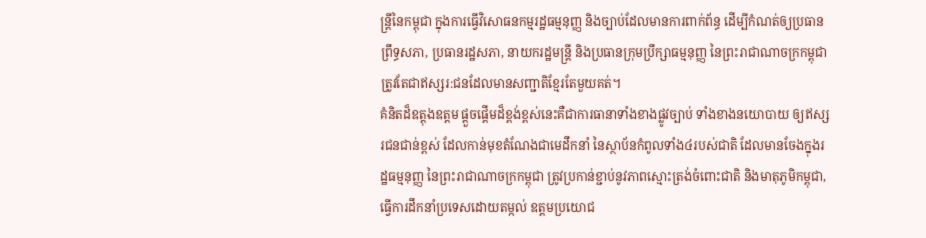ន្ត្រីនៃកម្ពុជា ក្នុងការធ្វើវិសោធនកម្មរដ្ឋធម្មនុញ្ញ និងច្បាប់ដែលមានការពាក់ព័ន្ធ ដើម្បីកំណត់ឲ្យប្រធានព្រឹទ្ធសភា, ប្រធានរដ្ឋសភា, នាយករដ្ឋមន្ត្រី និងប្រធានក្រុមប្រឹក្សាធម្មនុញ្ញ នៃព្រះរាជាណាចក្រកម្ពុជា ត្រូវតែជាឥស្សរ:ជនដែលមានសញ្ជាតិខ្មែរតែមួយគត់។
គំនិតដ៏ឧត្តុងឧត្តម ផ្ដួចផ្ដើមដ៏ខ្ពង់ខ្ពស់នេះគឺជាការធានាទាំងខាងផ្លូវច្បាប់ ទាំងខាងនយោបាយ ឲ្យឥស្សរជនជាន់ខ្ពស់ ដែលកាន់មុខតំណែងជាមេដឹកនាំ នៃស្ថាប័នកំពូលទាំង៤របស់ជាតិ ដែលមានចែងក្នុងរដ្ឋធម្មនុញ្ញ នៃព្រះរាជាណាចក្រកម្ពុជា ត្រូវប្រកាន់ខ្ជាប់នូវភាពស្មោះត្រង់ចំពោះជាតិ និងមាតុភូមិកម្ពុជា, ធ្វើការដឹកនាំប្រទេសដោយតម្កល់ ឧត្តមប្រយោជ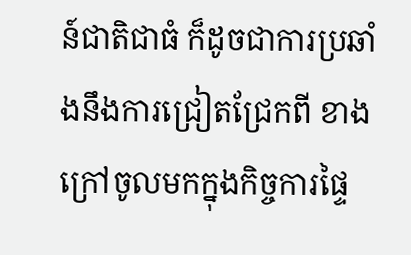ន៍ជាតិជាធំ ក៏ដូចជាការប្រឆាំងនឹងការជ្រៀតជ្រែកពី ខាងក្រៅចូលមកក្នុងកិច្ចការផ្ទៃ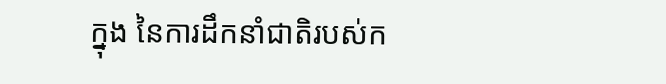ក្នុង នៃការដឹកនាំជាតិរបស់ក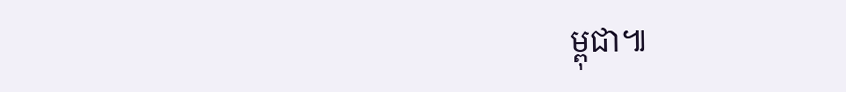ម្ពុជា៕